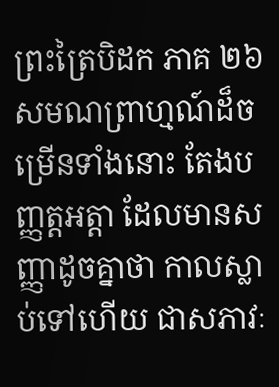ព្រះត្រៃបិដក ភាគ ២៦
សមណព្រាហ្មណ៍ដ៏ចម្រើនទាំងនោះ តែងបញ្ញត្តអត្តា ដែលមានសញ្ញាដូចគ្នាថា កាលស្លាប់ទៅហើយ ជាសភាវៈ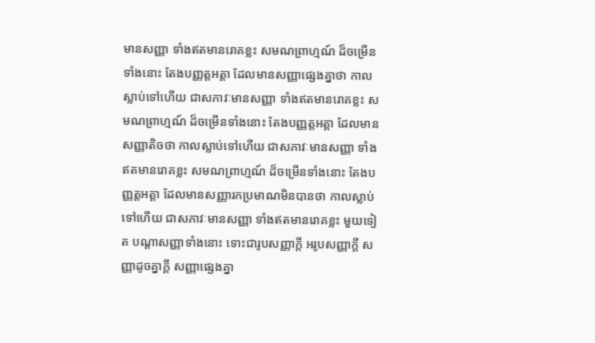មានសញ្ញា ទាំងឥតមានរោគខ្លះ សមណព្រាហ្មណ៍ ដ៏ចម្រើនទាំងនោះ តែងបញ្ញត្តអត្តា ដែលមានសញ្ញាផ្សេងគ្នាថា កាលស្លាប់ទៅហើយ ជាសភាវៈមានសញ្ញា ទាំងឥតមានរោគខ្លះ សមណព្រាហ្មណ៍ ដ៏ចម្រើនទាំងនោះ តែងបញ្ញត្តអត្តា ដែលមានសញ្ញាតិចថា កាលស្លាប់ទៅហើយ ជាសភាវៈមានសញ្ញា ទាំងឥតមានរោគខ្លះ សមណព្រាហ្មណ៍ ដ៏ចម្រើនទាំងនោះ តែងបញ្ញត្តអត្តា ដែលមានសញ្ញារកប្រមាណមិនបានថា កាលស្លាប់ទៅហើយ ជាសភាវៈមានសញ្ញា ទាំងឥតមានរោគខ្លះ មួយទៀត បណ្តាសញ្ញាទាំងនោះ ទោះជារូបសញ្ញាក្តី អរូបសញ្ញាក្តី សញ្ញាដូចគ្នាក្តី សញ្ញាផ្សេងគ្នា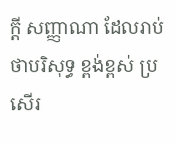ក្តី សញ្ញាណា ដែលរាប់ថាបរិសុទ្ធ ខ្ពង់ខ្ពស់ ប្រសើរ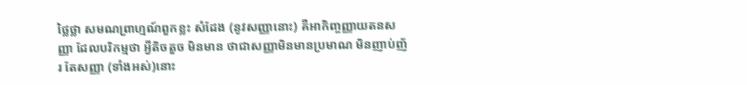ថ្លៃថ្លា សមណព្រាហ្មណ៍ពួកខ្លះ សំដែង (នូវសញ្ញានោះ) គឺអាកិញ្ចញ្ញាយតនសញ្ញា ដែលបរិកម្មថា អ្វីតិចតួច មិនមាន ថាជាសញ្ញាមិនមានប្រមាណ មិនញាប់ញ័រ តែសញ្ញា (ទាំងអស់)នោះ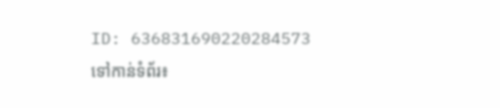ID: 636831690220284573
ទៅកាន់ទំព័រ៖